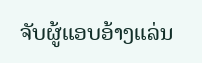ຈັບຜູ້ແອບອ້າງແລ່ນ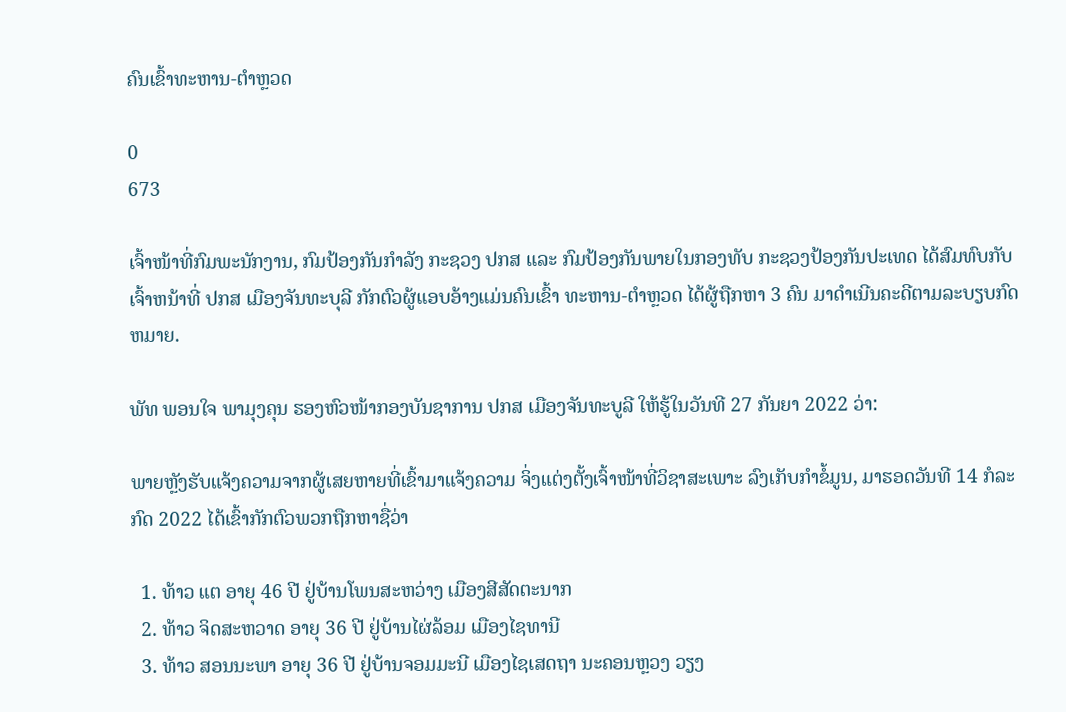ຄົນເຂົ້າທະຫານ-ຕຳຫຼວດ

0
673

ເຈົ້າໜ້າທີ່ກົມພະນັກງານ, ກົມປ້ອງກັນກໍາລັງ ກະຊວງ ປກສ ແລະ ກົມປ້ອງກັນພາຍໃນກອງທັບ ກະຊວງປ້ອງກັນປະເທດ ໄດ້ສົມທົບກັບ ເຈົ້າຫນ້າທີ່ ປກສ ເມືອງຈັນທະບຸລີ ກັກຕົວຜູ້ແອບອ້າງແມ່ນຄົນເຂົ້າ ທະຫານ-ຕໍາຫຼວດ ໄດ້ຜູ້ຖືກຫາ 3 ຄົນ ມາດໍາເນີນຄະດີຕາມລະບຽບກົດຫມາຍ.

ພັທ ພອນໃຈ ພາມຸງຄຸນ ຮອງຫົວໜ້າກອງບັນຊາການ ປກສ ເມືອງຈັນທະບູລີ ໃຫ້ຮູ້ໃນວັນທີ 27 ກັນຍາ 2022 ວ່າ:

ພາຍຫຼັງຮັບແຈ້ງຄວາມຈາກຜູ້ເສຍຫາຍທີ່ເຂົ້າມາແຈ້ງຄວາມ ຈິ່ງແຕ່ງຕັ້ງເຈົ້າໜ້າທີ່ວິຊາສະເພາະ ລົງເກັບກໍາຂໍ້ມູນ, ມາຮອດວັນທີ 14 ກໍລະກົດ 2022 ໄດ້ເຂົ້າກັກຕົວພວກຖືກຫາຊື່ວ່າ

  1. ທ້າວ ແຕ ອາຍຸ 46 ປີ ຢູ່ບ້ານໂພນສະຫວ່າງ ເມືອງສີສັດຕະນາກ
  2. ທ້າວ ຈິດສະຫວາດ ອາຍຸ 36 ປີ ຢູ່ບ້ານໄຜ່ລ້ອມ ເມືອງໄຊທານີ
  3. ທ້າວ ສອນນະພາ ອາຍຸ 36 ປີ ຢູ່ບ້ານຈອມມະນີ ເມືອງໄຊເສດຖາ ນະຄອນຫຼວງ ວຽງ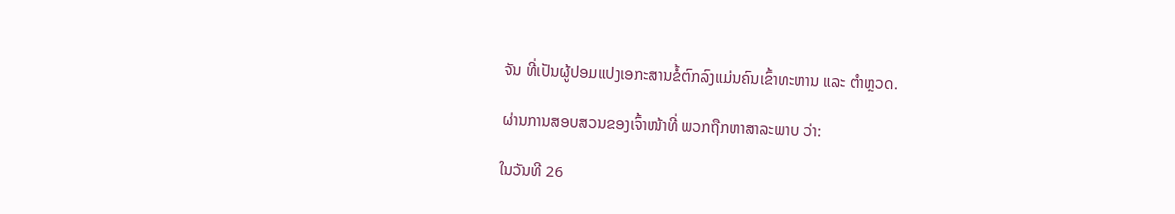ຈັນ ທີ່ເປັນຜູ້ປອມແປງເອກະສານຂໍ້ຕົກລົງແມ່ນຄົນເຂົ້າທະຫານ ແລະ ຕໍາຫຼວດ.

ຜ່ານການສອບສວນຂອງເຈົ້າໜ້າທີ່ ພວກຖືກຫາສາລະພາບ ວ່າ:

ໃນວັນທີ 26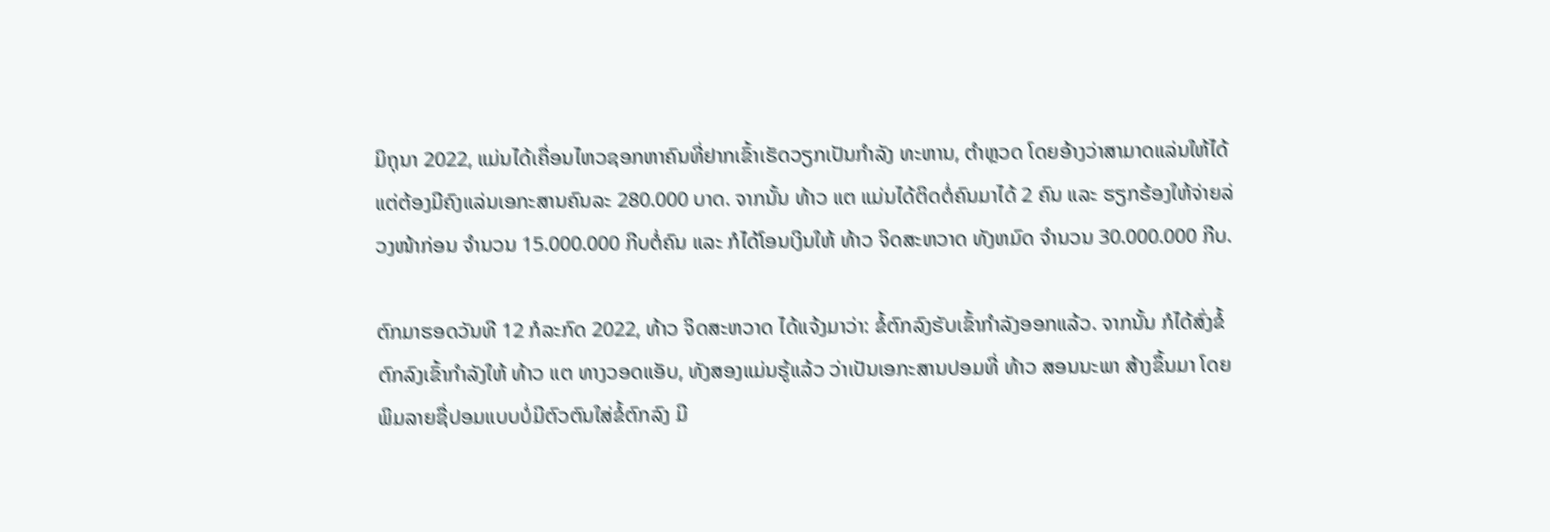ມິຖຸນາ 2022, ແມ່ນໄດ້ເຄື່ອນໄຫວຊອກຫາຄົນທີ່ຢາກເຂົ້າເຮັດວຽກເປັນກໍາລັງ ທະຫານ, ຕໍາຫຼວດ ໂດຍອ້າງວ່າສາມາດແລ່ນໃຫ້ໄດ້ ແຕ່ຕ້ອງມີຄົງແລ່ນເອກະສານຄົນລະ 280.000 ບາດ. ຈາກນັ້ນ ທ້າວ ແຕ ແມ່ນໄດ້ຕິດຕໍ່ຄົນມາໄດ້ 2 ຄົນ ແລະ ຮຽກຮ້ອງໃຫ້ຈ່າຍລ່ວງໜ້າກ່ອນ ຈໍານວນ 15.000.000 ກີບຕໍ່ຄົນ ແລະ ກໍໄດ້ໂອນເງິນໃຫ້ ທ້າວ ຈິດສະຫວາດ ທັງຫມົດ ຈໍານວນ 30.000.000 ກີບ.

ຕົກມາຮອດວັນທີ 12 ກໍລະກົດ 2022, ທ້າວ ຈິດສະຫວາດ ໄດ້ແຈ້ງມາວ່າ: ຂໍ້ຕົກລົງຮັບເຂົ້າກໍາລັງອອກແລ້ວ. ຈາກນັ້ນ ກໍໄດ້ສົ່ງຂໍ້ຕົກລົງເຂົ້າກໍາລັງໃຫ້ ທ້າວ ແຕ ທາງວອດແອັບ, ທັງສອງແມ່ນຮູ້ແລ້ວ ວ່າເປັນເອກະສານປອມທີ່ ທ້າວ ສອນນະພາ ສ້າງຂຶ້ນມາ ໂດຍພິມລາຍຊື່ປອມແບບບໍ່ມີຕົວຕົນໃສ່ຂໍ້ຕົກລົງ ມີ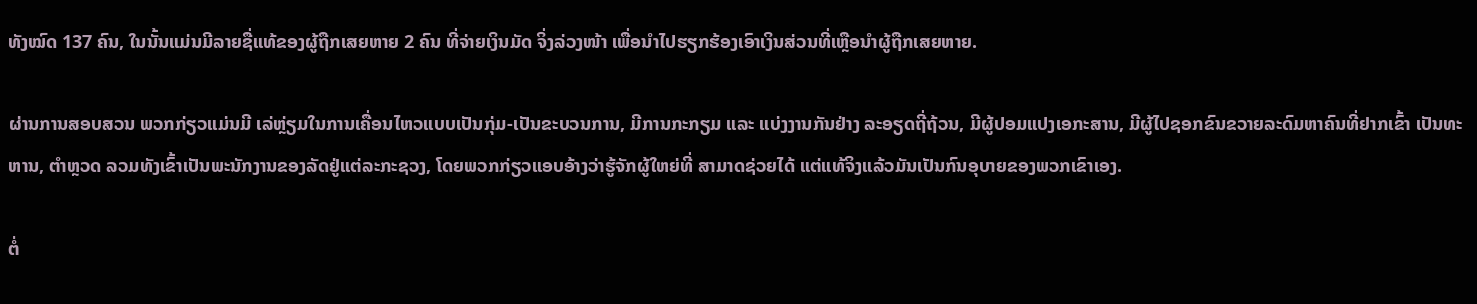ທັງໝົດ 137 ຄົນ, ໃນນັ້ນແມ່ນມີລາຍຊື່ແທ້ຂອງຜູ້ຖືກເສຍຫາຍ 2 ຄົນ ທີ່ຈ່າຍເງິນມັດ ຈິ່ງລ່ວງໜ້າ ເພື່ອນໍາໄປຮຽກຮ້ອງເອົາເງິນສ່ວນທີ່ເຫຼືອນໍາຜູ້ຖືກເສຍຫາຍ.

ຜ່ານການສອບສວນ ພວກກ່ຽວແມ່ນມີ ເລ່ຫຼ່ຽມໃນການເຄື່ອນໄຫວແບບເປັນກຸ່ມ-ເປັນຂະບວນການ, ມີການກະກຽມ ແລະ ແບ່ງງານກັນຢ່າງ ລະອຽດຖີ່ຖ້ວນ, ມີຜູ້ປອມແປງເອກະສານ, ມີຜູ້ໄປຊອກຂົນຂວາຍລະດົມຫາຄົນທີ່ຢາກເຂົ້າ ເປັນທະຫານ, ຕໍາຫຼວດ ລວມທັງເຂົ້າເປັນພະນັກງານຂອງລັດຢູ່ແຕ່ລະກະຊວງ, ໂດຍພວກກ່ຽວແອບອ້າງວ່າຮູ້ຈັກຜູ້ໃຫຍ່ທີ່ ສາມາດຊ່ວຍໄດ້ ແຕ່ແທ້ຈິງແລ້ວມັນເປັນກົນອຸບາຍຂອງພວກເຂົາເອງ.

ຕໍ່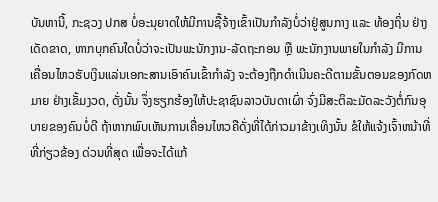ບັນຫານີ້, ກະຊວງ ປກສ ບໍ່ອະນຸຍາດໃຫ້ມີການຊື້ຈ້າງເຂົ້າເປັນກໍາລັງບໍ່ວ່າຢູ່ສູນກາງ ແລະ ທ້ອງຖິ່ນ ຢ່າງເດັດຂາດ, ຫາກບຸກຄົນໃດບໍ່ວ່າຈະເປັນພະນັກງານ-ລັດຖະກອນ ຫຼື ພະນັກງານພາຍໃນກໍາລັງ ມີການ ເຄື່ອນໄຫວຮັບເງິນແລ່ນເອກະສານເອົາຄົນເຂົ້າກໍາລັງ ຈະຕ້ອງຖືກດໍາເນີນຄະດີຕາມຂັ້ນຕອນຂອງກົດຫມາຍ ຢ່າງເຂັ້ມງວດ, ດັ່ງນັ້ນ ຈຶ່ງຮຽກຮ້ອງໃຫ້ປະຊາຊົນລາວບັນດາເຜົ່າ ຈົ່ງມີສະຕິລະມັດລະວັງຕໍ່ກົນອຸບາຍຂອງຄົນບໍ່ດີ ຖ້າຫາກພົບເຫັນການເຄື່ອນໄຫວຄືດັ່ງທີ່ໄດ້ກ່າວມາຂ້າງເທິງນັ້ນ ຂໍໃຫ້ແຈ້ງເຈົ້າຫນ້າທີ່ທີ່ກ່ຽວຂ້ອງ ດ່ວນທີ່ສຸດ ເພື່ອຈະໄດ້ແກ້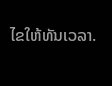ໄຂໃຫ້ທັນເວລາ.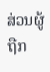ສ່ວນຜູ້ຖືກ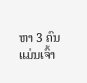ຫາ 3 ຄົນ ແມ່ນເຈົ້າ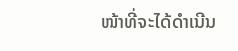ໜ້າທີ່ຈະໄດ້ດໍາເນີນ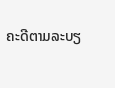ຄະດີຕາມລະບຽ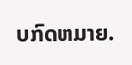ບກົດຫມາຍ.